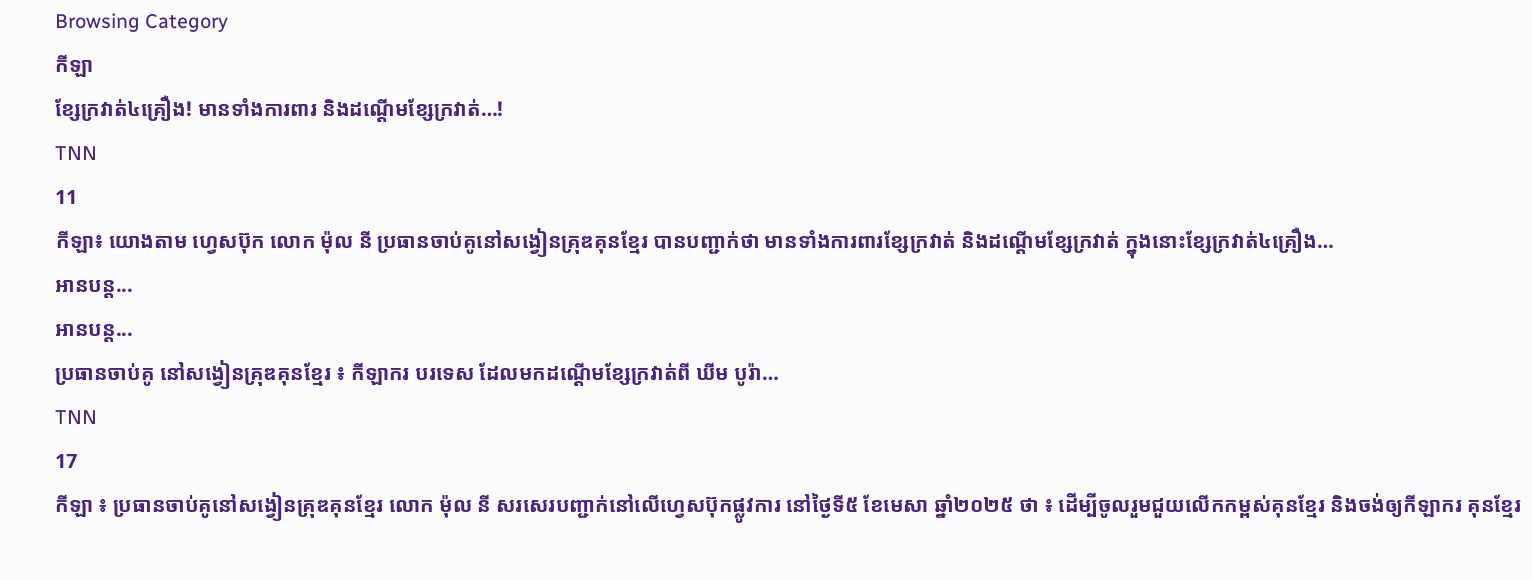Browsing Category
កីឡា
ខ្សែក្រវាត់៤គ្រឿង! មានទាំងការពារ និងដណ្ដើមខ្សែក្រវាត់…!
TNN
11
កីឡា៖ យោងតាម ហ្វេសប៊ុក លោក ម៉ុល នី ប្រធានចាប់គូនៅសង្វៀនគ្រុឌគុនខ្មែរ បានបញ្ជាក់ថា មានទាំងការពារខ្សែក្រវាត់ និងដណ្ដើមខ្សែក្រវាត់ ក្នុងនោះខ្សែក្រវាត់៤គ្រឿង…
អានបន្ត...
អានបន្ត...
ប្រធានចាប់គូ នៅសង្វៀនគ្រុឌគុនខ្មែរ ៖ កីឡាករ បរទេស ដែលមកដណ្ដើមខ្សែក្រវាត់ពី ឃីម បូរ៉ា…
TNN
17
កីឡា ៖ ប្រធានចាប់គូនៅសង្វៀនគ្រុឌគុនខ្មែរ លោក ម៉ុល នី សរសេរបញ្ជាក់នៅលើហ្វេសប៊ុកផ្លូវការ នៅថ្ងៃទី៥ ខែមេសា ឆ្នាំ២០២៥ ថា ៖ ដើម្បីចូលរួមជួយលើកកម្ពស់គុនខ្មែរ និងចង់ឲ្យកីឡាករ គុនខ្មែរ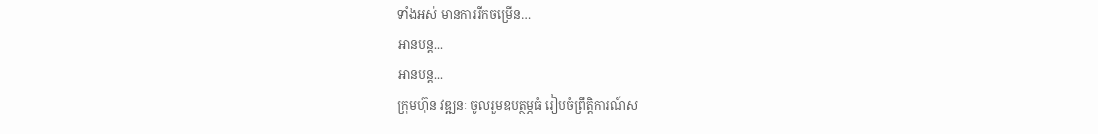ទាំងអស់ មានការរីកចម្រើន…
អានបន្ត...
អានបន្ត...
ក្រុមហ៊ុន វឌ្ឍនៈ ចូលរួមឧបត្ថម្ភធំ រៀបចំព្រឹត្តិការណ៍ស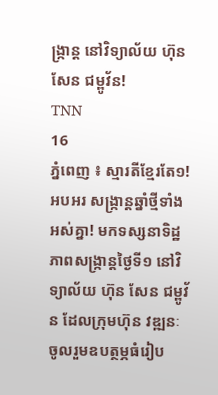ង្ក្រាន្ត នៅវិទ្យាល័យ ហ៊ុន សែន ជម្ពូវ័ន!
TNN
16
ភ្នំពេញ ៖ ស្មារតីខ្មែរតែ១! អបអរ សង្ក្រាន្តឆ្នាំថ្មីទាំងអស់គ្នា! មកទស្សនាទិដ្ឋភាពសង្ក្រាន្តថ្ងៃទី១ នៅវិទ្យាល័យ ហ៊ុន សែន ជម្ពូវ័ន ដែលក្រុមហ៊ុន វឌ្ឍនៈ ចូលរួមឧបត្ថម្ភធំរៀប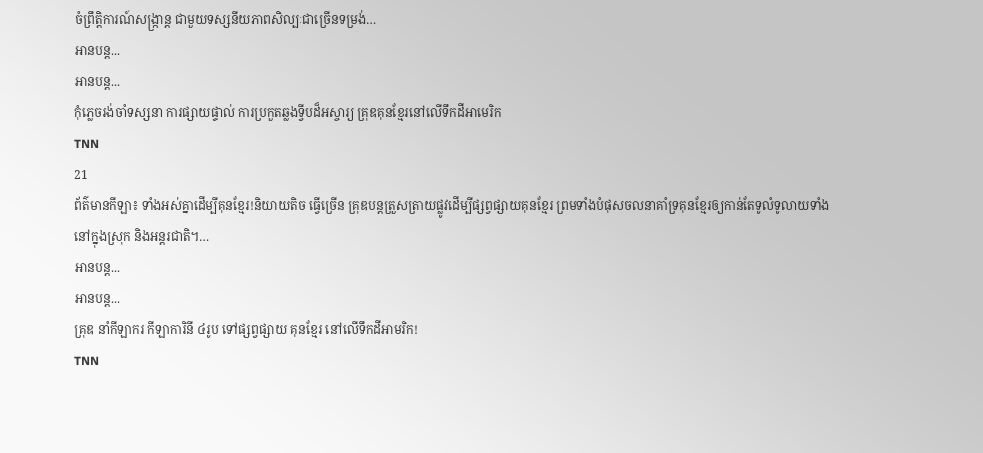ចំព្រឹត្តិការណ៍សង្ក្រាន្ត ជាមួយទស្សនីយភាពសិល្បៈជាច្រើនទម្រង់…
អានបន្ត...
អានបន្ត...
កុំភ្លេចរង់ចាំទស្សនា ការផ្សាយផ្ទាល់ ការប្រកួតឆ្លងទ្វីបដ៏អស្ចារ្យ គ្រុឌគុនខ្មែរនៅលើទឹកដីអាមេរិក
TNN
21
ព័ត៌មានកីឡា៖ ទាំងអស់គ្នាដើម្បីគុនខ្មែរ!និយាយតិច ធ្វើច្រើន គ្រុឌបន្តត្រួសត្រាយផ្លូវដើម្បីផ្សព្វផ្សាយគុនខ្មែរ ព្រមទាំងបំផុសចលនាគាំទ្រគុនខ្មែរឲ្យកាន់តែទូលំទូលាយទាំងនៅក្នុងស្រុក និងអន្តរជាតិ។…
អានបន្ត...
អានបន្ត...
គ្រុឌ នាំកីឡាករ កីឡាការិនី ៤រូប ទៅផ្សព្វផ្សាយ គុនខ្មែរ នៅលើទឹកដីអាមរិក!
TNN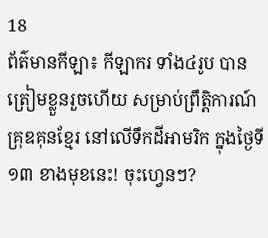18
ព័ត៌មានកីឡា៖ កីឡាករ ទាំង៤រូប បានត្រៀមខ្លួនរួចហើយ សម្រាប់ព្រឹត្តិការណ៍ គ្រុឌគុនខ្មែរ នៅលើទឹកដីអាមរិក ក្នុងថ្ងៃទី១៣ ខាងមុខនេះ! ចុះហ្វេនៗ?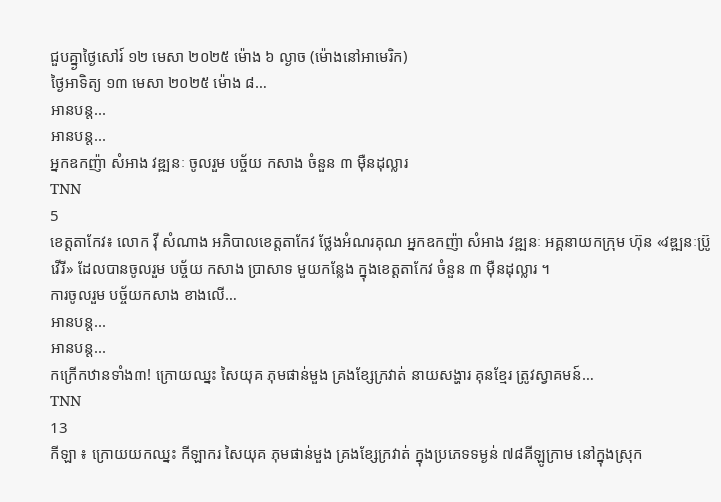ជួបគ្នា្ងថ្ងៃសៅរ៍ ១២ មេសា ២០២៥ ម៉ោង ៦ ល្ងាច (ម៉ោងនៅអាមេរិក)
ថ្ងៃអាទិត្យ ១៣ មេសា ២០២៥ ម៉ោង ៨…
អានបន្ត...
អានបន្ត...
អ្នកឧកញ៉ា សំអាង វឌ្ឍនៈ ចូលរួម បច្ច័យ កសាង ចំនួន ៣ ម៉ឺនដុល្លារ
TNN
5
ខេត្តតាកែវ៖ លោក វ៉ី សំណាង អភិបាលខេត្តតាកែវ ថ្លែងអំណរគុណ អ្នកឧកញ៉ា សំអាង វឌ្ឍនៈ អគ្គនាយកក្រុម ហ៊ុន «វឌ្ឍនៈប្រ៊ូវើរី» ដែលបានចូលរួម បច្ច័យ កសាង ប្រាសាទ មួយកន្លែង ក្នុងខេត្តតាកែវ ចំនួន ៣ ម៉ឺនដុល្លារ ។
ការចូលរួម បច្ច័យកសាង ខាងលើ…
អានបន្ត...
អានបន្ត...
កក្រើកឋានទាំង៣! ក្រោយឈ្នះ សៃយុគ ភុមផាន់មួង គ្រងខ្សែក្រវាត់ នាយសង្ហារ គុនខ្មែរ ត្រូវស្វាគមន៍…
TNN
13
កីឡា ៖ ក្រោយយកឈ្នះ កីឡាករ សៃយុគ ភុមផាន់មួង គ្រងខ្សែក្រវាត់ ក្នុងប្រភេទទម្ងន់ ៧៨គីឡូក្រាម នៅក្នុងស្រុក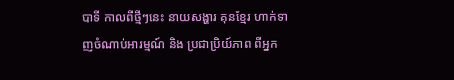បាទី កាលពីថ្មីៗនេះ នាយសង្ហារ គុនខ្មែរ ហាក់ទាញចំណាប់អារម្មណ៍ និង ប្រជាប្រិយ៍ភាព ពីអ្នក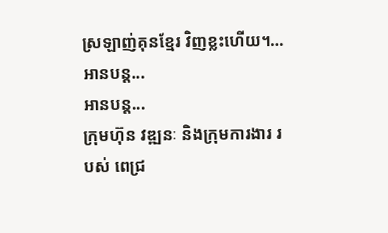ស្រឡាញ់គុនខ្មែរ វិញខ្លះហើយ។…
អានបន្ត...
អានបន្ត...
ក្រុមហ៊ុន វឌ្ឍនៈ និងក្រុមការងារ របស់ ពេជ្រ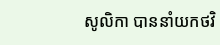សូលិកា បាននាំយកថវិ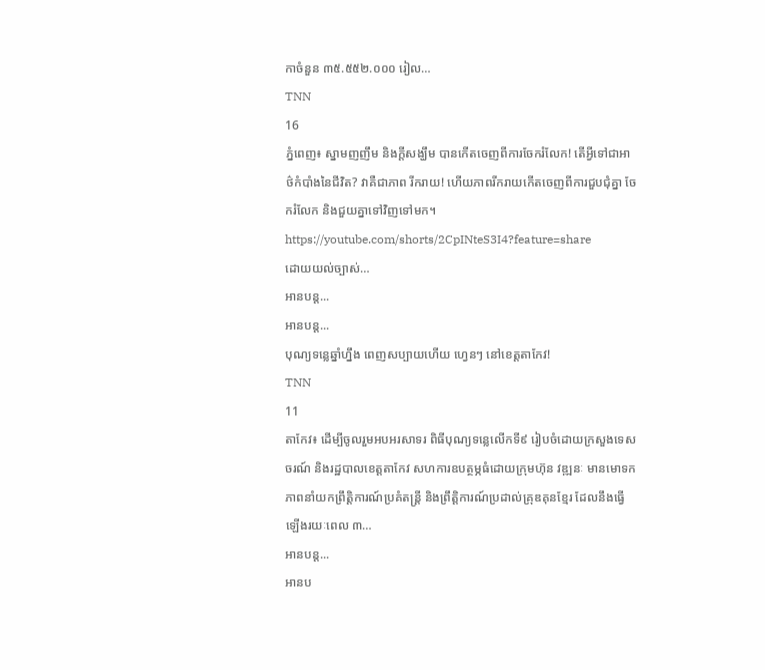កាចំនួន ៣៥.៥៥២.០០០ រៀល…
TNN
16
ភ្នំពេញ៖ ស្នាមញញឹម និងក្ដីសង្ឃឹម បានកើតចេញពីការចែករំលែក! តើអ្វីទៅជាអាថ៌កំបាំងនៃជីវិត? វាគឺជាភាព រីករាយ! ហើយភាពរីករាយកើតចេញពីការជួបជុំគ្នា ចែករំលែក និងជួយគ្នាទៅវិញទៅមក។
https://youtube.com/shorts/2CpINteS3I4?feature=share
ដោយយល់ច្បាស់…
អានបន្ត...
អានបន្ត...
បុណ្យទន្លេឆ្នាំហ្នឹង ពេញសប្បាយហើយ ហ្វេនៗ នៅខេត្តតាកែវ!
TNN
11
តាកែវ៖ ដើម្បីចូលរួមអបអរសាទរ ពិធីបុណ្យទន្លេលើកទី៩ រៀបចំដោយក្រសួងទេសចរណ៍ និងរដ្ឋបាលខេត្តតាកែវ សហការឧបត្ថម្ភធំដោយក្រុមហ៊ុន វឌ្ឍនៈ មានមោទកភាពនាំយកព្រឹត្តិការណ៍ប្រគំតន្ត្រី និងព្រឹត្តិការណ៍ប្រដាល់គ្រុឌគុនខ្មែរ ដែលនឹងធ្វើឡើងរយៈពេល ៣…
អានបន្ត...
អានប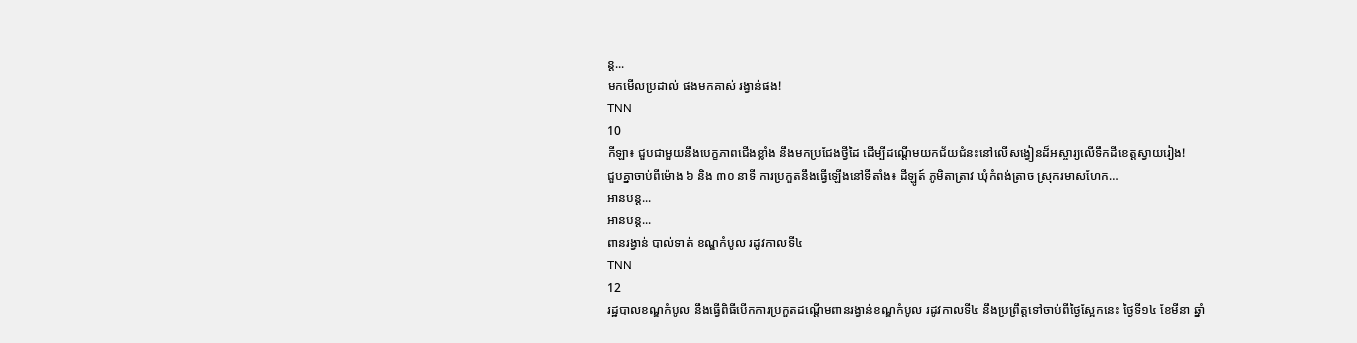ន្ត...
មកមើលប្រដាល់ ផងមកគាស់ រង្វាន់ផង!
TNN
10
កីឡា៖ ជួបជាមួយនឹងបេក្ខភាពជើងខ្លាំង នឹងមកប្រជែងថ្វីដៃ ដើម្បីដណ្តើមយកជ័យជំនះនៅលើសង្វៀនដ៏អស្ចារ្យលើទឹកដីខេត្តស្វាយរៀង!
ជួបគ្នាចាប់ពីម៉ោង ៦ និង ៣០ នាទី ការប្រកួតនឹងធ្វើឡើងនៅទីតាំង៖ ដីឡូត៍ ភូមិតាត្រាវ ឃុំកំពង់ត្រាច ស្រុករមាសហែក…
អានបន្ត...
អានបន្ត...
ពានរង្វាន់ បាល់ទាត់ ខណ្ឌកំបូល រដូវកាលទី៤
TNN
12
រដ្ឋបាលខណ្ឌកំបូល នឹងធ្វើពិធីបើកការប្រកួតដណ្ដើមពានរង្វាន់ខណ្ឌកំបូល រដូវកាលទី៤ នឹងប្រព្រឹត្តទៅចាប់ពីថ្ងៃស្អែកនេះ ថ្ងៃទី១៤ ខែមីនា ឆ្នាំ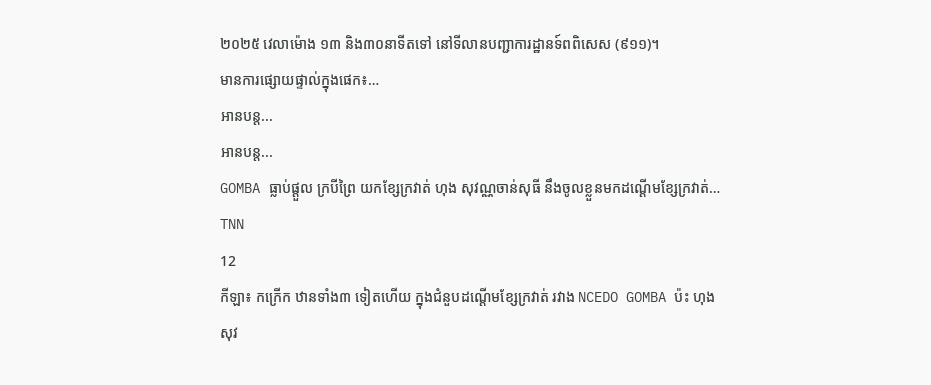២០២៥ វេលាម៉ោង ១៣ និង៣០នាទីតទៅ នៅទីលានបញ្ជាការដ្ឋានទ៍ពពិសេស (៩១១)។
មានការផ្សេាយផ្ទាល់ក្នុងផេក៖…
អានបន្ត...
អានបន្ត...
GOMBA ធ្លាប់ផ្តួល ក្របីព្រៃ យកខ្សែក្រវាត់ ហុង សុវណ្ណចាន់សុធី នឹងចូលខ្លួនមកដណ្ដើមខ្សែក្រវាត់…
TNN
12
កីឡា៖ កក្រើក ឋានទាំង៣ ទៀតហើយ ក្នុងជំនួបដណ្តើមខ្សែក្រវាត់ រវាង NCEDO GOMBA ប៉ះ ហុង សុវ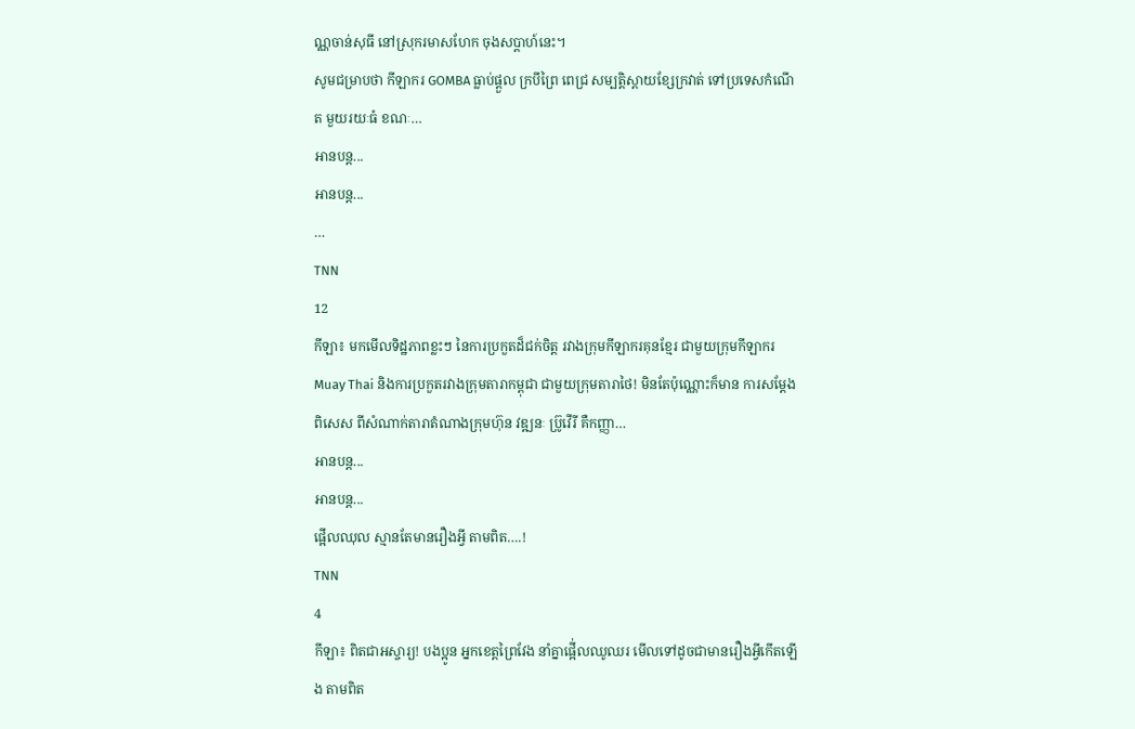ណ្ណចាន់សុធី នៅស្រុករមាសហែក ចុងសប្តាហ៍នេះ។
សូមជម្រាបថា កីឡាករ GOMBA ធ្លាប់ផ្តួល ក្របីព្រៃ ពេជ្រ សម្បត្តិស្ពាយខ្សែក្រវាត់ ទៅប្រទេសកំណើត មួយរយៈធំ ខណៈ…
អានបន្ត...
អានបន្ត...
…
TNN
12
កីឡា៖ មកមើលទិដ្ឋភាពខ្លះៗ នៃការប្រកួតដ៏ជក់ចិត្ត រវាងក្រុមកីឡាករគុនខ្មែរ ជាមួយក្រុមកីឡាករ Muay Thai និងការប្រកួតរវាងក្រុមតារាកម្ពុជា ជាមួយក្រុមតារាថៃ! មិនតែប៉ុណ្ណោះក៏មាន ការសម្ដែង ពិសេស ពីសំណាក់តារាតំណាងក្រុមហ៊ុន វឌ្ឍនៈ ប្រ៊ូវើរី គឺកញ្ញា…
អានបន្ត...
អានបន្ត...
ផ្អើលឈុល ស្មានតែមានរឿងអ្វី តាមពិត….!
TNN
4
កីឡា៖ ពិតជាអស្ចារ្យ! បងប្អូន អ្នកខេត្តព្រៃវែង នាំគ្នាផ្អើ់លឈូឈរ មើលទៅដូចជាមានរឿងអ្វីកើតឡើង តាមពិត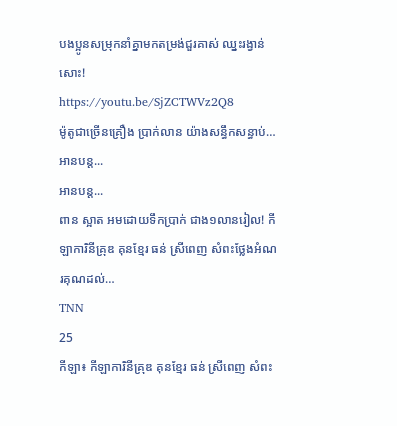បងប្អូនសម្រុកនាំគ្នាមកតម្រង់ជួរគាស់ ឈ្នះរង្វាន់សោះ!
https://youtu.be/SjZCTWVz2Q8
ម៉ូតូជាច្រើនគ្រឿង ប្រាក់លាន យ៉ាងសន្ធឹកសន្ធាប់…
អានបន្ត...
អានបន្ត...
ពាន ស្អាត អមដោយទឹកប្រាក់ ជាង១លានរៀល! កីឡាការិនីគ្រុឌ គុនខ្មែរ ធន់ ស្រីពេញ សំពះថ្លែងអំណរគុណដល់…
TNN
25
កីឡា៖ កីឡាការិនីគ្រុឌ គុនខ្មែរ ធន់ ស្រីពេញ សំពះ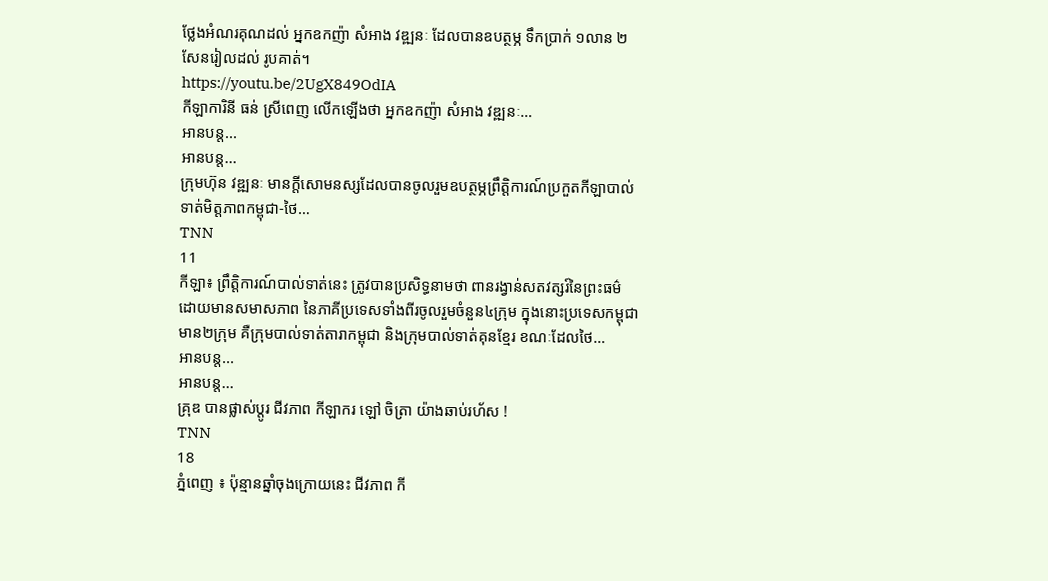ថ្លែងអំណរគុណដល់ អ្នកឧកញ៉ា សំអាង វឌ្ឍនៈ ដែលបានឧបត្ថម្ភ ទឹកប្រាក់ ១លាន ២សែនរៀលដល់ រូបគាត់។
https://youtu.be/2UgX849OdIA
កីឡាការិនី ធន់ ស្រីពេញ លើកឡើងថា អ្នកឧកញ៉ា សំអាង វឌ្ឍនៈ…
អានបន្ត...
អានបន្ត...
ក្រុមហ៊ុន វឌ្ឍនៈ មានក្តីសោមនស្សដែលបានចូលរួមឧបត្ថម្ភព្រឹត្តិការណ៍ប្រកួតកីឡាបាល់ទាត់មិត្តភាពកម្ពុជា-ថៃ…
TNN
11
កីឡា៖ ព្រឹត្តិការណ៍បាល់ទាត់នេះ ត្រូវបានប្រសិទ្ធនាមថា ពានរង្វាន់សតវត្សរ៍នៃព្រះធម៌ ដោយមានសមាសភាព នៃភាគីប្រទេសទាំងពីរចូលរួមចំនួន៤ក្រុម ក្នុងនោះប្រទេសកម្ពុជាមាន២ក្រុម គឺក្រុមបាល់ទាត់តារាកម្ពុជា និងក្រុមបាល់ទាត់គុនខ្មែរ ខណៈដែលថៃ…
អានបន្ត...
អានបន្ត...
គ្រុឌ បានផ្លាស់ប្តូរ ជីវភាព កីឡាករ ឡៅ ចិត្រា យ៉ាងឆាប់រហ័ស !
TNN
18
ភ្នំពេញ ៖ ប៉ុន្មានឆ្នាំចុងក្រោយនេះ ជីវភាព កី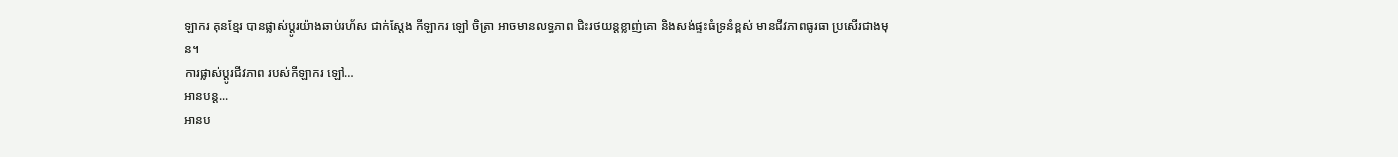ឡាករ គុនខ្មែរ បានផ្លាស់ប្តូរយ៉ាងឆាប់រហ័ស ជាក់ស្តែង កីឡាករ ឡៅ ចិត្រា អាចមានលទ្ធភាព ជិះរថយន្តខ្លាញ់គោ និងសង់ផ្ទះធំទ្រនំខ្ពស់ មានជីវភាពធូរធា ប្រសើរជាងមុន។
ការផ្លាស់ប្តូរជីវភាព របស់កីឡាករ ឡៅ…
អានបន្ត...
អានប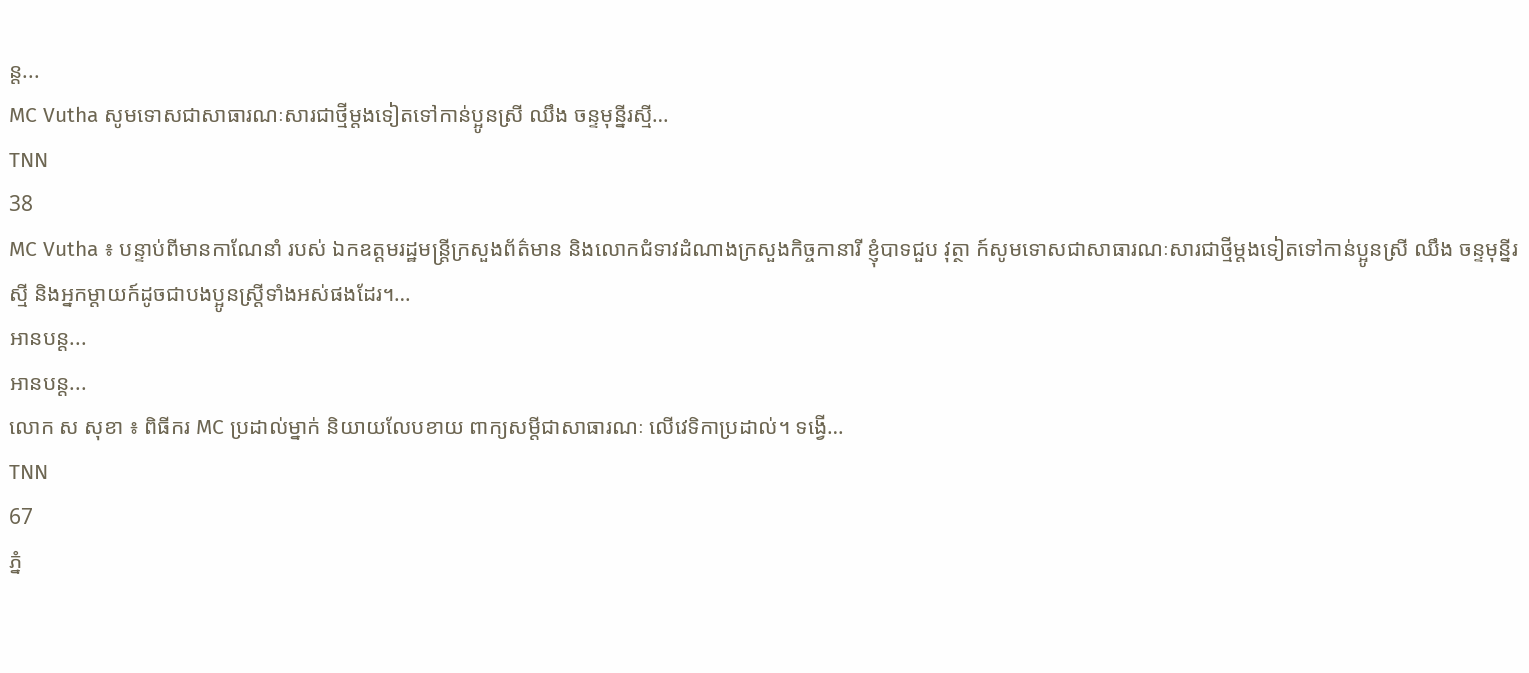ន្ត...
MC Vutha សូមទោសជាសាធារណៈសារជាថ្មីម្តងទៀតទៅកាន់ប្អូនស្រី ឈឹង ចន្ទមុន្នីរស្មី…
TNN
38
MC Vutha ៖ បន្ទាប់ពីមានកាណែនាំ របស់ ឯកឧត្តមរដ្ឋមន្ត្រីក្រសួងព័ត៌មាន និងលោកជំទាវដំណាងក្រសួងកិច្ចកានារី ខ្ញុំបាទជួប វុត្ថា ក៍សូមទោសជាសាធារណៈសារជាថ្មីម្តងទៀតទៅកាន់ប្អូនស្រី ឈឹង ចន្ទមុន្នីរស្មី និងអ្នកម្តាយក៍ដូចជាបងប្អូនស្ត្រីទាំងអស់ផងដែរ។…
អានបន្ត...
អានបន្ត...
លោក ស សុខា ៖ ពិធីករ MC ប្រដាល់ម្នាក់ និយាយលែបខាយ ពាក្យសម្ដីជាសាធារណៈ លើវេទិកាប្រដាល់។ ទង្វើ…
TNN
67
ភ្នំ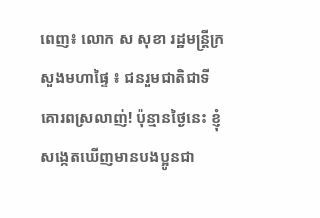ពេញ៖ លោក ស សុខា រដ្ឋមន្ត្រីក្រសួងមហាផ្ទៃ ៖ ជនរួមជាតិជាទីគោរពស្រលាញ់! ប៉ុន្មានថ្ងៃនេះ ខ្ញុំសង្កេតឃើញមានបងប្អូនជា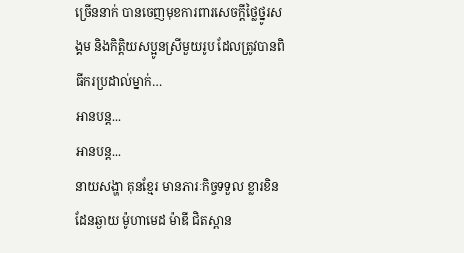ច្រើននាក់ បានចេញមុខការពារសេចក្ដីថ្លៃថ្នូរសង្គម និងកិត្តិយសប្អូនស្រីមួយរូប ដែលត្រូវបានពិធីករប្រដាល់ម្នាក់…
អានបន្ត...
អានបន្ត...
នាយសង្ហា គុនខ្មែរ មានភារៈកិច្ចទទួល ខ្លារខិនដែនឆ្ងាយ ម៉ូហាមេដ ម៉ាឌី ជិតស្ពាន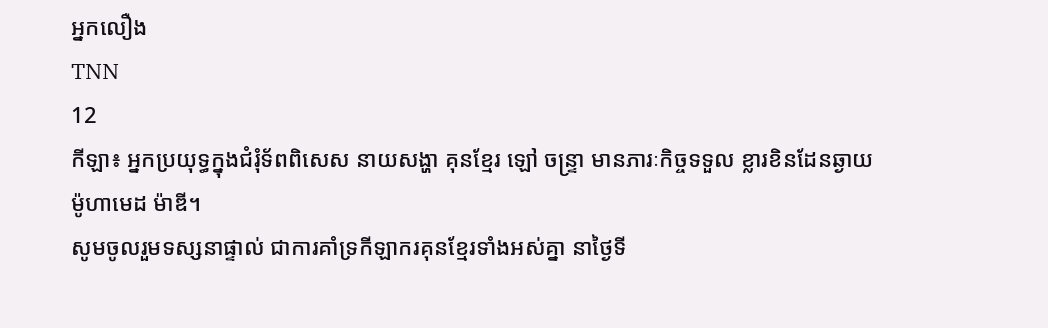អ្នកលឿង
TNN
12
កីឡា៖ អ្នកប្រយុទ្ធក្នុងជំរុំទ័ពពិសេស នាយសង្ហា គុនខ្មែរ ឡៅ ចន្រ្ទា មានភារៈកិច្ចទទួល ខ្លារខិនដែនឆ្ងាយ ម៉ូហាមេដ ម៉ាឌី។
សូមចូលរួមទស្សនាផ្ទាល់ ជាការគាំទ្រកីឡាករគុនខ្មែរទាំងអស់គ្នា នាថ្ងៃទី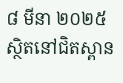៨ មីនា ២០២៥ ស្ថិតនៅជិតស្ពាន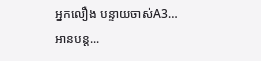អ្នកលឿង បន្ទាយចាស់A3…
អានបន្ត...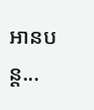អានបន្ត...